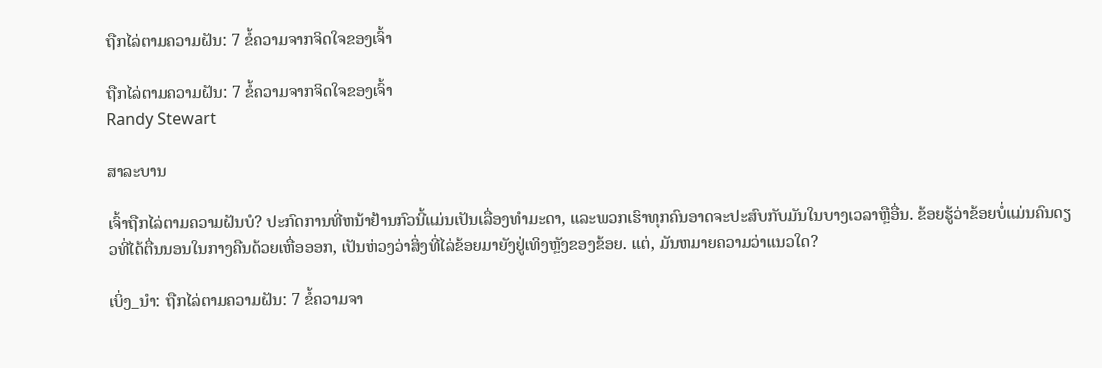ຖືກໄລ່ຕາມຄວາມຝັນ: 7 ຂໍ້ຄວາມຈາກຈິດໃຈຂອງເຈົ້າ

ຖືກໄລ່ຕາມຄວາມຝັນ: 7 ຂໍ້ຄວາມຈາກຈິດໃຈຂອງເຈົ້າ
Randy Stewart

ສາລະບານ

ເຈົ້າຖືກໄລ່ຕາມຄວາມຝັນບໍ? ປະກົດການທີ່ຫນ້າຢ້ານກົວນີ້ແມ່ນເປັນເລື່ອງທໍາມະດາ, ແລະພວກເຮົາທຸກຄົນອາດຈະປະສົບກັບມັນໃນບາງເວລາຫຼືອື່ນ. ຂ້ອຍຮູ້ວ່າຂ້ອຍບໍ່ແມ່ນຄົນດຽວທີ່ໄດ້ຕື່ນນອນໃນກາງຄືນດ້ວຍເຫື່ອອອກ, ເປັນຫ່ວງວ່າສິ່ງທີ່ໄລ່ຂ້ອຍມາຍັງຢູ່ເທິງຫຼັງຂອງຂ້ອຍ. ແຕ່, ມັນຫມາຍຄວາມວ່າແນວໃດ?

ເບິ່ງ_ນຳ: ຖືກໄລ່ຕາມຄວາມຝັນ: 7 ຂໍ້ຄວາມຈາ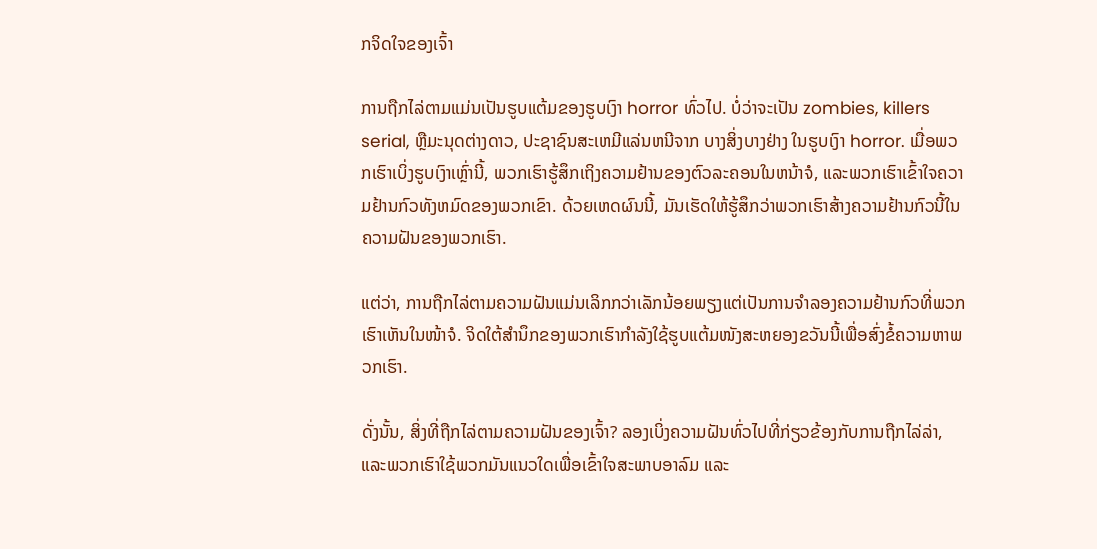ກຈິດໃຈຂອງເຈົ້າ

ການຖືກໄລ່ຕາມແມ່ນເປັນຮູບແຕ້ມຂອງຮູບເງົາ horror ທົ່ວໄປ. ບໍ່ວ່າຈະເປັນ zombies, killers serial, ຫຼືມະນຸດຕ່າງດາວ, ປະຊາຊົນສະເຫມີແລ່ນຫນີຈາກ ບາງສິ່ງບາງຢ່າງ ໃນຮູບເງົາ horror. ເມື່ອພວກເຮົາເບິ່ງຮູບເງົາເຫຼົ່ານີ້, ພວກເຮົາຮູ້ສຶກເຖິງຄວາມຢ້ານຂອງຕົວລະຄອນໃນຫນ້າຈໍ, ແລະພວກເຮົາເຂົ້າໃຈຄວາມຢ້ານກົວທັງຫມົດຂອງພວກເຂົາ. ດ້ວຍເຫດຜົນນີ້, ມັນເຮັດໃຫ້ຮູ້ສຶກວ່າພວກເຮົາສ້າງຄວາມຢ້ານກົວນີ້ໃນຄວາມຝັນຂອງພວກເຮົາ.

ແຕ່ວ່າ, ການຖືກໄລ່ຕາມຄວາມຝັນແມ່ນເລິກກວ່າເລັກນ້ອຍພຽງແຕ່ເປັນການຈຳລອງຄວາມຢ້ານກົວທີ່ພວກເຮົາເຫັນໃນໜ້າຈໍ. ຈິດໃຕ້ສຳນຶກຂອງພວກເຮົາກຳລັງໃຊ້ຮູບແຕ້ມໜັງສະຫຍອງຂວັນນີ້ເພື່ອສົ່ງຂໍ້ຄວາມຫາພວກເຮົາ.

ດັ່ງນັ້ນ, ສິ່ງທີ່ຖືກໄລ່ຕາມຄວາມຝັນຂອງເຈົ້າ? ລອງເບິ່ງຄວາມຝັນທົ່ວໄປທີ່ກ່ຽວຂ້ອງກັບການຖືກໄລ່ລ່າ, ແລະພວກເຮົາໃຊ້ພວກມັນແນວໃດເພື່ອເຂົ້າໃຈສະພາບອາລົມ ແລະ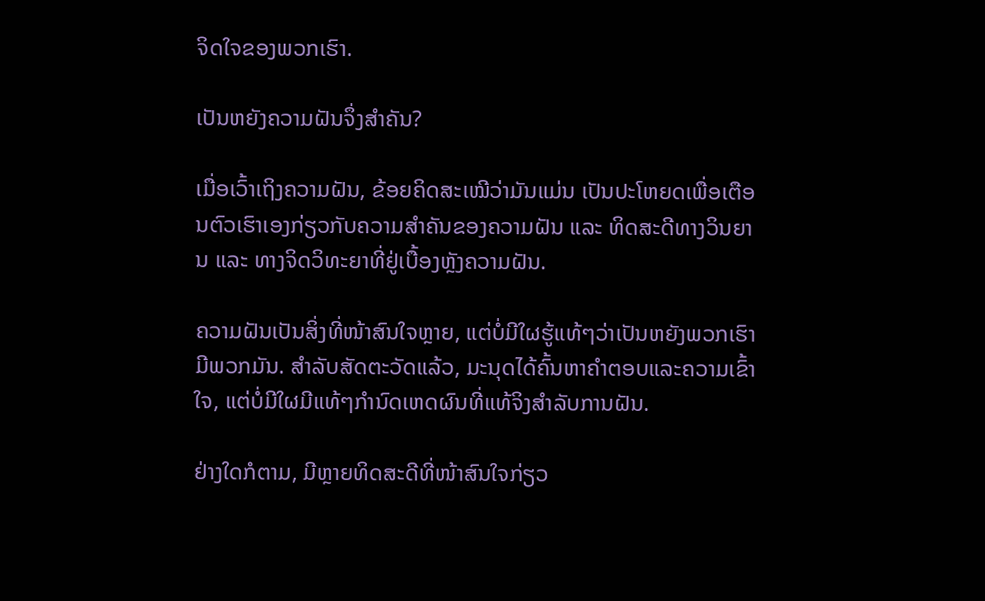ຈິດໃຈຂອງພວກເຮົາ.

ເປັນຫຍັງຄວາມຝັນຈຶ່ງສຳຄັນ?

ເມື່ອເວົ້າເຖິງຄວາມຝັນ, ຂ້ອຍຄິດສະເໝີວ່າມັນແມ່ນ ເປັນປະໂຫຍດເພື່ອເຕືອນຕົວເຮົາເອງກ່ຽວກັບຄວາມສຳຄັນຂອງຄວາມຝັນ ແລະ ທິດສະດີທາງວິນຍານ ແລະ ທາງຈິດວິທະຍາທີ່ຢູ່ເບື້ອງຫຼັງຄວາມຝັນ.

ຄວາມຝັນເປັນສິ່ງທີ່ໜ້າສົນໃຈຫຼາຍ, ແຕ່ບໍ່ມີໃຜຮູ້ແທ້ໆວ່າເປັນຫຍັງພວກເຮົາມີພວກມັນ. ສໍາລັບສັດຕະວັດແລ້ວ, ມະນຸດໄດ້ຄົ້ນຫາຄໍາຕອບແລະຄວາມເຂົ້າໃຈ, ແຕ່ບໍ່ມີໃຜມີແທ້ໆກໍານົດເຫດຜົນທີ່ແທ້ຈິງສໍາລັບການຝັນ.

ຢ່າງໃດກໍຕາມ, ມີຫຼາຍທິດສະດີທີ່ໜ້າສົນໃຈກ່ຽວ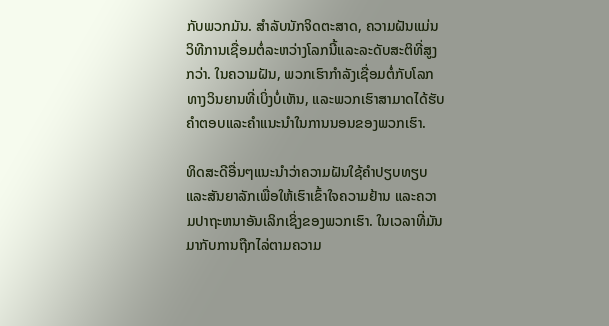ກັບພວກມັນ. ສໍາລັບນັກຈິດຕະສາດ, ຄວາມຝັນແມ່ນວິທີການເຊື່ອມຕໍ່ລະຫວ່າງໂລກນີ້ແລະລະດັບສະຕິທີ່ສູງກວ່າ. ໃນຄວາມຝັນ, ພວກເຮົາກໍາລັງເຊື່ອມຕໍ່ກັບໂລກທາງວິນຍານທີ່ເບິ່ງບໍ່ເຫັນ, ແລະພວກເຮົາສາມາດໄດ້ຮັບຄໍາຕອບແລະຄໍາແນະນໍາໃນການນອນຂອງພວກເຮົາ.

ທິດສະດີອື່ນໆແນະນຳວ່າຄວາມຝັນໃຊ້ຄຳປຽບທຽບ ແລະສັນຍາລັກເພື່ອໃຫ້ເຮົາເຂົ້າໃຈຄວາມຢ້ານ ແລະຄວາມປາຖະຫນາອັນເລິກເຊິ່ງຂອງພວກເຮົາ. ໃນເວລາທີ່ມັນມາກັບການຖືກໄລ່ຕາມຄວາມ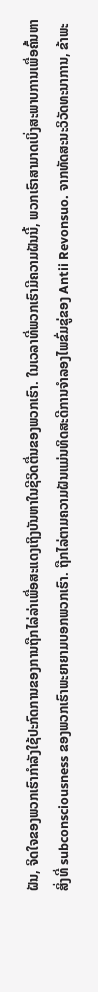ຝັນ, ຈິດໃຈຂອງພວກເຮົາກໍາລັງໃຊ້ປະກົດການຂອງການຖືກໄລ່ລ່າເພື່ອສະແດງເຖິງບັນຫາໃນຊີວິດຕື່ນຂອງພວກເຮົາ. ໃນເວລາທີ່ພວກເຮົາມີຄວາມຝັນນີ້, ພວກເຮົາສາມາດເບິ່ງສະພາບການເພື່ອຄົ້ນຫາສິ່ງທີ່ subconsciousness ຂອງພວກເຮົາພະຍາຍາມບອກພວກເຮົາ. ຖືກໄລ່ຕາມຄວາມຝັນແມ່ນທິດສະດີການຈໍາລອງໄພຂົ່ມຂູ່ຂອງ Antii Revonsuo. ຈາກທັດສະນະວິວັດທະນາການ, ຂ້າພະ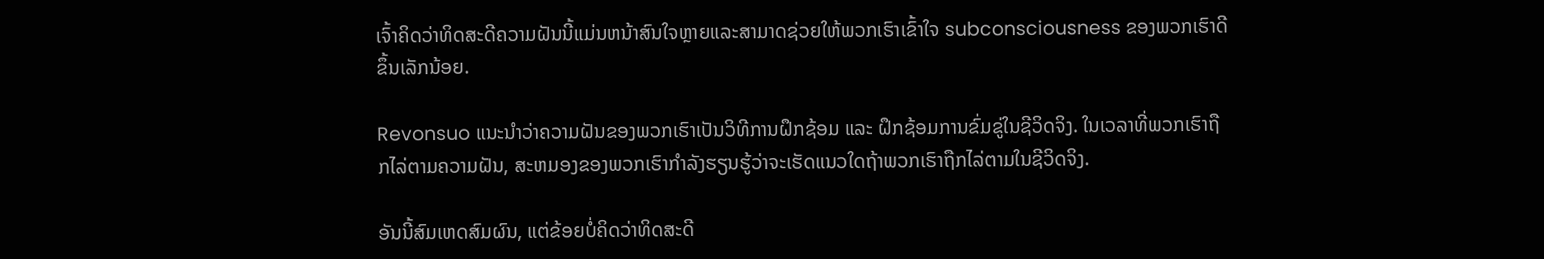ເຈົ້າຄິດວ່າທິດສະດີຄວາມຝັນນີ້ແມ່ນຫນ້າສົນໃຈຫຼາຍແລະສາມາດຊ່ວຍໃຫ້ພວກເຮົາເຂົ້າໃຈ subconsciousness ຂອງພວກເຮົາດີຂຶ້ນເລັກນ້ອຍ.

Revonsuo ແນະນຳວ່າຄວາມຝັນຂອງພວກເຮົາເປັນວິທີການຝຶກຊ້ອມ ແລະ ຝຶກຊ້ອມການຂົ່ມຂູ່ໃນຊີວິດຈິງ. ໃນເວລາທີ່ພວກເຮົາຖືກໄລ່ຕາມຄວາມຝັນ, ສະຫມອງຂອງພວກເຮົາກໍາລັງຮຽນຮູ້ວ່າຈະເຮັດແນວໃດຖ້າພວກເຮົາຖືກໄລ່ຕາມໃນຊີວິດຈິງ.

ອັນນີ້ສົມເຫດສົມຜົນ, ແຕ່ຂ້ອຍບໍ່ຄິດວ່າທິດສະດີ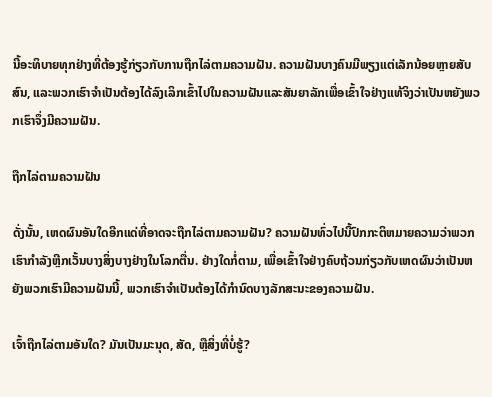ນີ້ອະທິບາຍທຸກຢ່າງທີ່ຕ້ອງຮູ້ກ່ຽວກັບການຖືກໄລ່ຕາມຄວາມຝັນ. ຄວາມຝັນບາງຄົນມີພຽງແຕ່ເລັກນ້ອຍຫຼາຍສັບສົນ, ແລະພວກເຮົາຈໍາເປັນຕ້ອງໄດ້ລົງເລິກເຂົ້າໄປໃນຄວາມຝັນແລະສັນຍາລັກເພື່ອເຂົ້າໃຈຢ່າງແທ້ຈິງວ່າເປັນຫຍັງພວກເຮົາຈຶ່ງມີຄວາມຝັນ.

ຖືກໄລ່ຕາມຄວາມຝັນ

ດັ່ງນັ້ນ, ເຫດຜົນອັນໃດອີກແດ່ທີ່ອາດຈະຖືກໄລ່ຕາມຄວາມຝັນ? ຄວາມຝັນທົ່ວໄປນີ້ປົກກະຕິຫມາຍຄວາມວ່າພວກເຮົາກໍາລັງຫຼີກເວັ້ນບາງສິ່ງບາງຢ່າງໃນໂລກຕື່ນ. ຢ່າງໃດກໍ່ຕາມ, ເພື່ອເຂົ້າໃຈຢ່າງຄົບຖ້ວນກ່ຽວກັບເຫດຜົນວ່າເປັນຫຍັງພວກເຮົາມີຄວາມຝັນນີ້, ພວກເຮົາຈໍາເປັນຕ້ອງໄດ້ກໍານົດບາງລັກສະນະຂອງຄວາມຝັນ.

ເຈົ້າຖືກໄລ່ຕາມອັນໃດ? ມັນເປັນມະນຸດ, ສັດ, ຫຼືສິ່ງທີ່ບໍ່ຮູ້?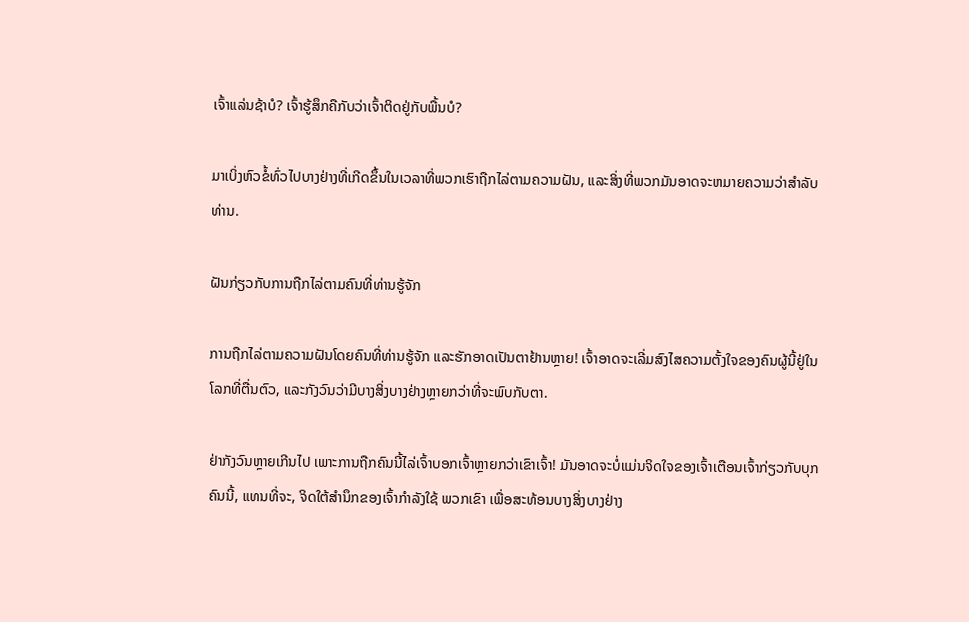ເຈົ້າແລ່ນຊ້າບໍ? ເຈົ້າຮູ້ສຶກຄືກັບວ່າເຈົ້າຕິດຢູ່ກັບພື້ນບໍ?

ມາເບິ່ງຫົວຂໍ້ທົ່ວໄປບາງຢ່າງທີ່ເກີດຂຶ້ນໃນເວລາທີ່ພວກເຮົາຖືກໄລ່ຕາມຄວາມຝັນ, ແລະສິ່ງທີ່ພວກມັນອາດຈະຫມາຍຄວາມວ່າສໍາລັບທ່ານ.

ຝັນກ່ຽວກັບການຖືກໄລ່ຕາມຄົນທີ່ທ່ານຮູ້ຈັກ

ການຖືກໄລ່ຕາມຄວາມຝັນໂດຍຄົນທີ່ທ່ານຮູ້ຈັກ ແລະຮັກອາດເປັນຕາຢ້ານຫຼາຍ! ເຈົ້າອາດຈະເລີ່ມສົງໄສຄວາມຕັ້ງໃຈຂອງຄົນຜູ້ນີ້ຢູ່ໃນໂລກທີ່ຕື່ນຕົວ, ແລະກັງວົນວ່າມີບາງສິ່ງບາງຢ່າງຫຼາຍກວ່າທີ່ຈະພົບກັບຕາ.

ຢ່າກັງວົນຫຼາຍເກີນໄປ ເພາະການຖືກຄົນນີ້ໄລ່ເຈົ້າບອກເຈົ້າຫຼາຍກວ່າເຂົາເຈົ້າ! ມັນອາດຈະບໍ່ແມ່ນຈິດໃຈຂອງເຈົ້າເຕືອນເຈົ້າກ່ຽວກັບບຸກຄົນນີ້, ແທນທີ່ຈະ, ຈິດໃຕ້ສໍານຶກຂອງເຈົ້າກໍາລັງໃຊ້ ພວກເຂົາ ເພື່ອສະທ້ອນບາງສິ່ງບາງຢ່າງ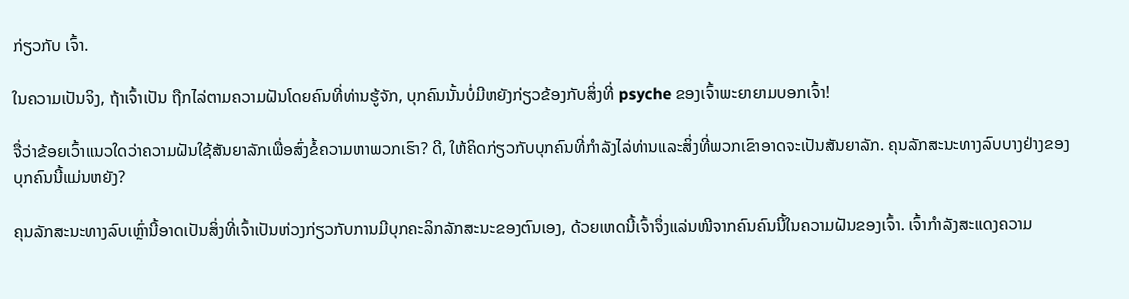ກ່ຽວກັບ ເຈົ້າ.

ໃນຄວາມເປັນຈິງ, ຖ້າເຈົ້າເປັນ ຖືກໄລ່ຕາມຄວາມຝັນໂດຍຄົນທີ່ທ່ານຮູ້ຈັກ, ບຸກຄົນນັ້ນບໍ່ມີຫຍັງກ່ຽວຂ້ອງກັບສິ່ງທີ່ psyche ຂອງເຈົ້າພະຍາຍາມບອກເຈົ້າ!

ຈື່ວ່າຂ້ອຍເວົ້າແນວໃດວ່າຄວາມຝັນໃຊ້ສັນຍາລັກເພື່ອສົ່ງຂໍ້ຄວາມຫາພວກເຮົາ? ດີ, ໃຫ້ຄິດກ່ຽວກັບບຸກຄົນທີ່ກໍາລັງໄລ່ທ່ານແລະສິ່ງທີ່ພວກເຂົາອາດຈະເປັນສັນຍາລັກ. ຄຸນລັກສະນະທາງລົບບາງຢ່າງຂອງບຸກຄົນນີ້ແມ່ນຫຍັງ?

ຄຸນລັກສະນະທາງລົບເຫຼົ່ານີ້ອາດເປັນສິ່ງທີ່ເຈົ້າເປັນຫ່ວງກ່ຽວກັບການມີບຸກຄະລິກລັກສະນະຂອງຕົນເອງ, ດ້ວຍເຫດນີ້ເຈົ້າຈຶ່ງແລ່ນໜີຈາກຄົນຄົນນີ້ໃນຄວາມຝັນຂອງເຈົ້າ. ເຈົ້າກໍາລັງສະແດງຄວາມ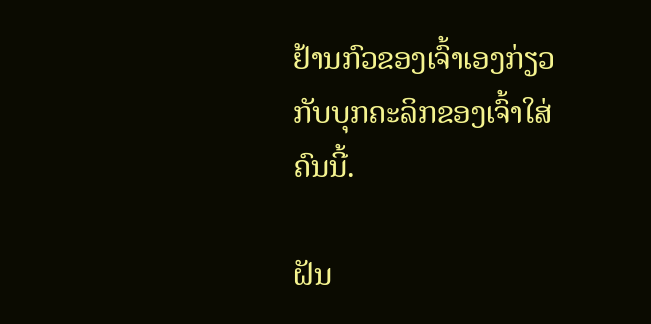ຢ້ານກົວຂອງເຈົ້າເອງກ່ຽວກັບບຸກຄະລິກຂອງເຈົ້າໃສ່ຄົນນີ້.

ຝັນ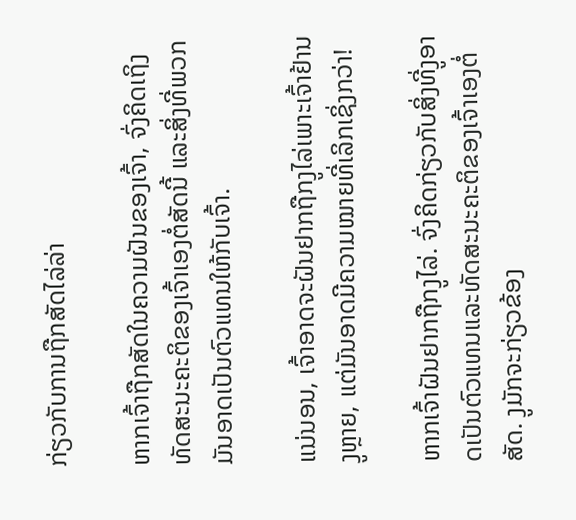ກ່ຽວກັບການຖືກສັດໄລ່ລ່າ

ຫາກເຈົ້າຖືກສັດໃນຄວາມຝັນຂອງເຈົ້າ, ຈົ່ງຄິດເຖິງທັດສະນະຄະຕິຂອງເຈົ້າເອງຕໍ່ສັດນີ້ ແລະສິ່ງທີ່ພວກມັນອາດເປັນຕົວແທນໃຫ້ກັບເຈົ້າ.

ແນ່ນອນ, ເຈົ້າອາດຈະຝັນຢາກຖືກງູໄລ່ເພາະເຈົ້າຢ້ານງູຫຼາຍ, ແຕ່ມັນອາດມີຄວາມໝາຍທີ່ເລິກເຊິ່ງກວ່າ!

ຫາກເຈົ້າຝັນຢາກຖືກງູໄລ່. ຈົ່ງຄິດກ່ຽວກັບສິ່ງທີ່ງູອາດເປັນຕົວແທນແລະທັດສະນະຄະຕິຂອງເຈົ້າເອງຕໍ່ສັດ. ງູມັກຈະກ່ຽວຂ້ອງ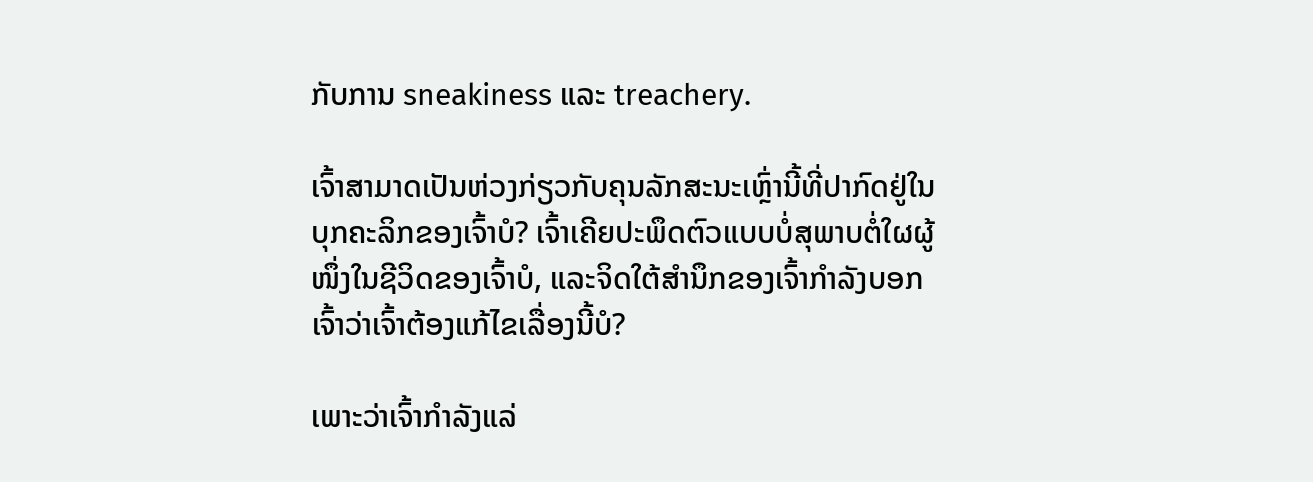ກັບການ sneakiness ແລະ treachery.

ເຈົ້າສາມາດເປັນຫ່ວງກ່ຽວກັບຄຸນລັກສະນະເຫຼົ່ານີ້ທີ່ປາກົດຢູ່ໃນບຸກຄະລິກຂອງເຈົ້າບໍ? ເຈົ້າເຄີຍປະພຶດຕົວແບບບໍ່ສຸພາບຕໍ່ໃຜຜູ້ໜຶ່ງໃນຊີວິດຂອງເຈົ້າບໍ, ແລະຈິດໃຕ້ສຳນຶກຂອງເຈົ້າກຳລັງບອກເຈົ້າວ່າເຈົ້າຕ້ອງແກ້ໄຂເລື່ອງນີ້ບໍ?

ເພາະວ່າເຈົ້າກໍາລັງແລ່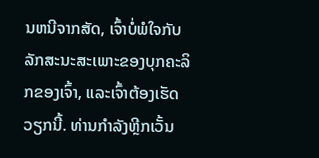ນຫນີຈາກສັດ, ເຈົ້າບໍ່ພໍໃຈກັບລັກສະນະສະເພາະຂອງບຸກຄະລິກຂອງເຈົ້າ, ແລະເຈົ້າຕ້ອງເຮັດວຽກນີ້. ທ່ານກໍາລັງຫຼີກເວັ້ນ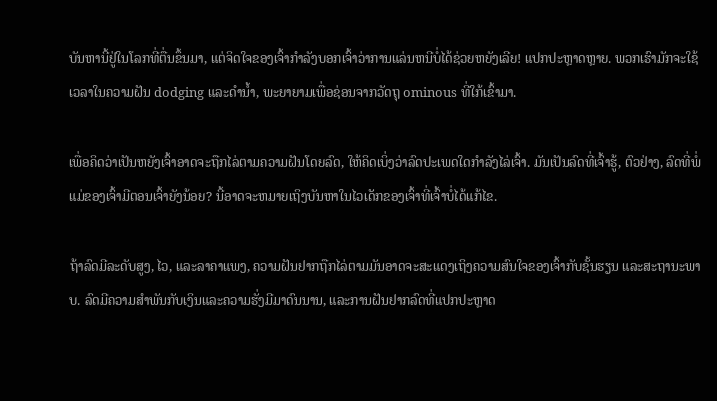ບັນຫານີ້ຢູ່ໃນໂລກທີ່ຕື່ນຂຶ້ນມາ, ແຕ່ຈິດໃຈຂອງເຈົ້າກໍາລັງບອກເຈົ້າວ່າການແລ່ນຫນີບໍ່ໄດ້ຊ່ວຍຫຍັງເລີຍ! ແປກປະຫຼາດຫຼາຍ. ພວກເຮົາມັກຈະໃຊ້ເວລາໃນຄວາມຝັນ dodging ແລະດໍານ້ຳ, ພະຍາຍາມເພື່ອຊ່ອນຈາກວັດຖຸ ominous ທີ່ໃກ້ເຂົ້າມາ.

ເພື່ອຄິດວ່າເປັນຫຍັງເຈົ້າອາດຈະຖືກໄລ່ຕາມຄວາມຝັນໂດຍລົດ, ໃຫ້ຄິດເບິ່ງວ່າລົດປະເພດໃດກຳລັງໄລ່ເຈົ້າ. ມັນເປັນລົດທີ່ເຈົ້າຮູ້, ຕົວຢ່າງ, ລົດທີ່ພໍ່ແມ່ຂອງເຈົ້າມີຕອນເຈົ້າຍັງນ້ອຍ? ນີ້ອາດຈະຫມາຍເຖິງບັນຫາໃນໄວເດັກຂອງເຈົ້າທີ່ເຈົ້າບໍ່ໄດ້ແກ້ໄຂ.

ຖ້າລົດມີລະດັບສູງ, ໄວ, ແລະລາຄາແພງ, ຄວາມຝັນຢາກຖືກໄລ່ຕາມມັນອາດຈະສະແດງເຖິງຄວາມສົນໃຈຂອງເຈົ້າກັບຊັ້ນຮຽນ ແລະສະຖານະພາບ. ລົດມີຄວາມສໍາພັນກັບເງິນແລະຄວາມຮັ່ງມີມາດົນນານ, ແລະການຝັນຢາກລົດທີ່ແປກປະຫຼາດ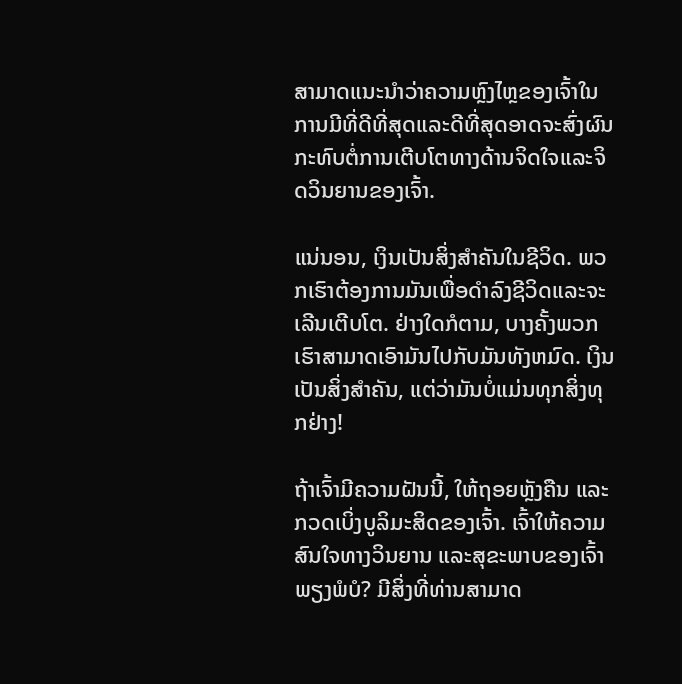ສາມາດແນະນໍາວ່າຄວາມຫຼົງໄຫຼຂອງເຈົ້າໃນການມີທີ່ດີທີ່ສຸດແລະດີທີ່ສຸດອາດຈະສົ່ງຜົນກະທົບຕໍ່ການເຕີບໂຕທາງດ້ານຈິດໃຈແລະຈິດວິນຍານຂອງເຈົ້າ.

ແນ່ນອນ, ເງິນເປັນສິ່ງສຳຄັນໃນຊີວິດ. ພວກເຮົາຕ້ອງການມັນເພື່ອດໍາລົງຊີວິດແລະຈະເລີນເຕີບໂຕ. ຢ່າງໃດກໍຕາມ, ບາງຄັ້ງພວກເຮົາສາມາດເອົາມັນໄປກັບມັນທັງຫມົດ. ເງິນເປັນສິ່ງສໍາຄັນ, ແຕ່ວ່າມັນບໍ່ແມ່ນທຸກສິ່ງທຸກຢ່າງ!

ຖ້າເຈົ້າມີຄວາມຝັນນີ້, ໃຫ້ຖອຍຫຼັງຄືນ ແລະກວດເບິ່ງບູລິມະສິດຂອງເຈົ້າ. ເຈົ້າໃຫ້ຄວາມສົນໃຈທາງວິນຍານ ແລະສຸຂະພາບຂອງເຈົ້າພຽງພໍບໍ? ມີສິ່ງທີ່ທ່ານສາມາດ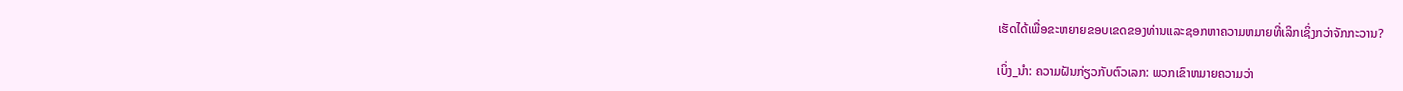ເຮັດໄດ້ເພື່ອຂະຫຍາຍຂອບເຂດຂອງທ່ານແລະຊອກຫາຄວາມຫມາຍທີ່ເລິກເຊິ່ງກວ່າຈັກກະວານ?

ເບິ່ງ_ນຳ: ຄວາມຝັນກ່ຽວກັບຕົວເລກ: ພວກເຂົາຫມາຍຄວາມວ່າ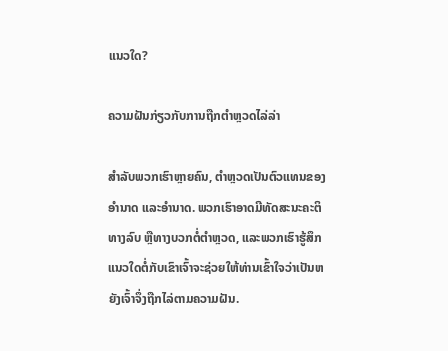ແນວໃດ?

ຄວາມຝັນກ່ຽວກັບການຖືກຕຳຫຼວດໄລ່ລ່າ

ສຳລັບພວກເຮົາຫຼາຍຄົນ, ຕຳຫຼວດເປັນຕົວແທນຂອງອຳນາດ ແລະອຳນາດ. ພວກເຮົາອາດມີທັດສະນະຄະຕິທາງລົບ ຫຼືທາງບວກຕໍ່ຕຳຫຼວດ, ແລະພວກເຮົາຮູ້ສຶກແນວໃດຕໍ່ກັບເຂົາເຈົ້າຈະຊ່ວຍໃຫ້ທ່ານເຂົ້າໃຈວ່າເປັນຫຍັງເຈົ້າຈຶ່ງຖືກໄລ່ຕາມຄວາມຝັນ.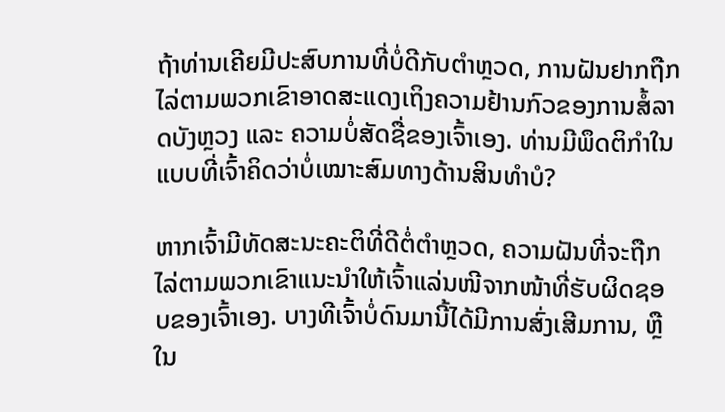ຖ້າທ່ານເຄີຍມີປະສົບການທີ່ບໍ່ດີກັບຕຳຫຼວດ, ການຝັນຢາກຖືກໄລ່ຕາມພວກເຂົາອາດສະແດງເຖິງຄວາມຢ້ານກົວຂອງການສໍ້ລາດບັງຫຼວງ ແລະ ຄວາມບໍ່ສັດຊື່ຂອງເຈົ້າເອງ. ທ່ານມີພຶດຕິກຳໃນແບບທີ່ເຈົ້າຄິດວ່າບໍ່ເໝາະສົມທາງດ້ານສິນທຳບໍ?

ຫາກເຈົ້າມີທັດສະນະຄະຕິທີ່ດີຕໍ່ຕຳຫຼວດ, ຄວາມຝັນທີ່ຈະຖືກໄລ່ຕາມພວກເຂົາແນະນຳໃຫ້ເຈົ້າແລ່ນໜີຈາກໜ້າທີ່ຮັບຜິດຊອບຂອງເຈົ້າເອງ. ບາງທີເຈົ້າບໍ່ດົນມານີ້ໄດ້ມີການສົ່ງເສີມການ, ຫຼືໃນ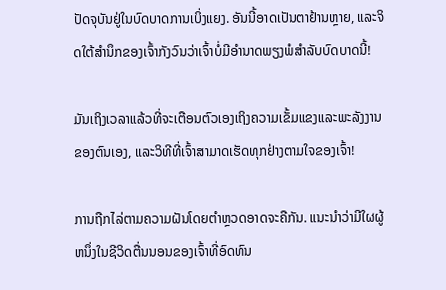ປັດຈຸບັນຢູ່ໃນບົດບາດການເບິ່ງແຍງ. ອັນນີ້ອາດເປັນຕາຢ້ານຫຼາຍ, ແລະຈິດໃຕ້ສຳນຶກຂອງເຈົ້າກັງວົນວ່າເຈົ້າບໍ່ມີອຳນາດພຽງພໍສຳລັບບົດບາດນີ້!

ມັນເຖິງເວລາແລ້ວທີ່ຈະເຕືອນຕົວເອງເຖິງຄວາມເຂັ້ມແຂງແລະພະລັງງານຂອງຕົນເອງ, ແລະວິທີທີ່ເຈົ້າສາມາດເຮັດທຸກຢ່າງຕາມໃຈຂອງເຈົ້າ!

ການຖືກໄລ່ຕາມຄວາມຝັນໂດຍຕໍາຫຼວດອາດຈະຄືກັນ. ແນະນໍາວ່າມີໃຜຜູ້ຫນຶ່ງໃນຊີວິດຕື່ນນອນຂອງເຈົ້າທີ່ອົດທົນ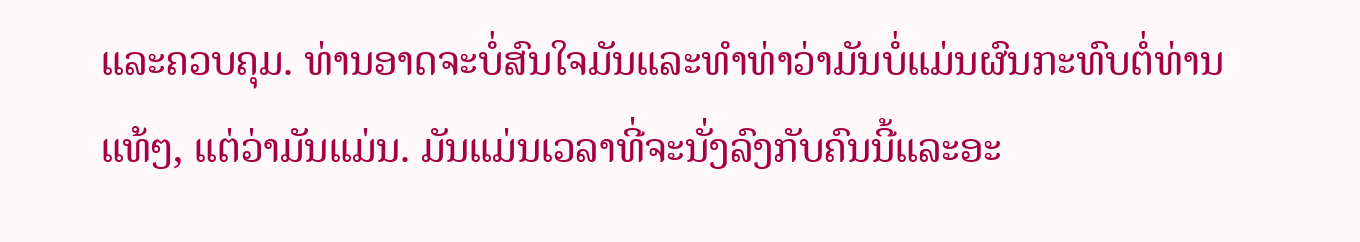ແລະຄວບຄຸມ. ທ່ານອາດຈະບໍ່ສົນໃຈມັນແລະທໍາທ່າວ່າມັນບໍ່ແມ່ນຜົນກະທົບຕໍ່ທ່ານແທ້ໆ, ແຕ່ວ່າມັນແມ່ນ. ມັນແມ່ນເວລາທີ່ຈະນັ່ງລົງກັບຄົນນີ້ແລະອະ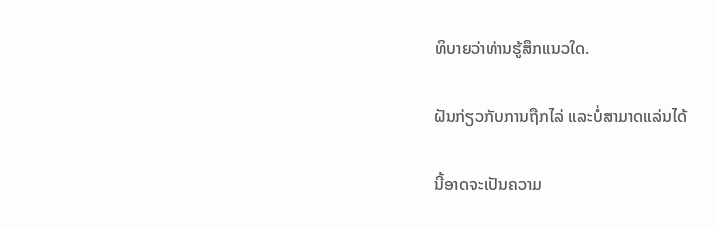ທິບາຍວ່າທ່ານຮູ້ສຶກແນວໃດ.

ຝັນກ່ຽວກັບການຖືກໄລ່ ແລະບໍ່ສາມາດແລ່ນໄດ້

ນີ້ອາດຈະເປັນຄວາມ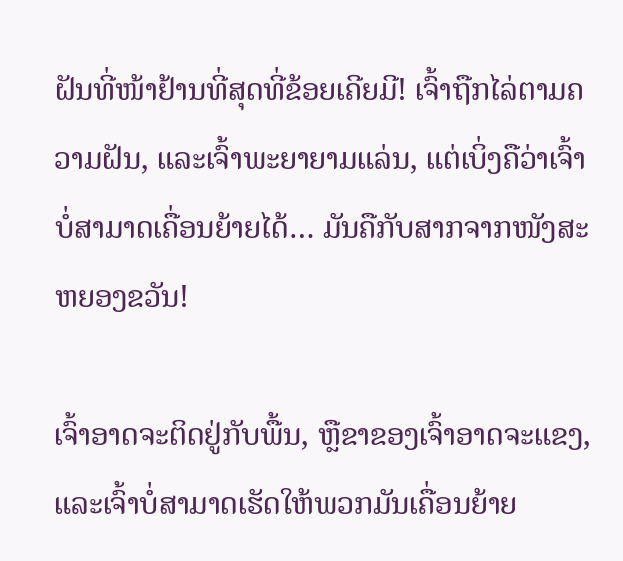ຝັນທີ່ໜ້າຢ້ານທີ່ສຸດທີ່ຂ້ອຍເຄີຍມີ! ເຈົ້າຖືກໄລ່ຕາມຄວາມຝັນ, ແລະເຈົ້າພະຍາຍາມແລ່ນ, ແຕ່ເບິ່ງຄືວ່າເຈົ້າບໍ່ສາມາດເຄື່ອນຍ້າຍໄດ້… ມັນຄືກັບສາກຈາກໜັງສະຫຍອງຂວັນ!

ເຈົ້າອາດຈະຕິດຢູ່ກັບພື້ນ, ຫຼືຂາຂອງເຈົ້າອາດຈະແຂງ, ແລະເຈົ້າບໍ່ສາມາດເຮັດໃຫ້ພວກມັນເຄື່ອນຍ້າຍ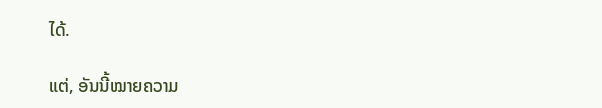ໄດ້.

ແຕ່, ອັນນີ້ໝາຍຄວາມ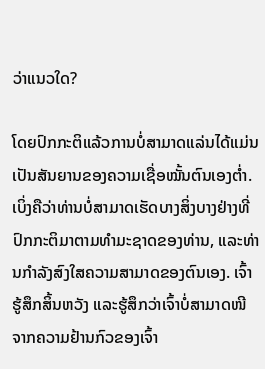ວ່າແນວໃດ?

ໂດຍປົກກະຕິແລ້ວການບໍ່ສາມາດແລ່ນໄດ້ແມ່ນເປັນສັນຍານຂອງຄວາມເຊື່ອໝັ້ນຕົນເອງຕໍ່າ. ເບິ່ງຄືວ່າທ່ານບໍ່ສາມາດເຮັດບາງສິ່ງບາງຢ່າງທີ່ປົກກະຕິມາຕາມທໍາມະຊາດຂອງທ່ານ, ແລະທ່ານກໍາລັງສົງໃສຄວາມສາມາດຂອງຕົນເອງ. ເຈົ້າຮູ້ສຶກສິ້ນຫວັງ ແລະຮູ້ສຶກວ່າເຈົ້າບໍ່ສາມາດໜີຈາກຄວາມຢ້ານກົວຂອງເຈົ້າ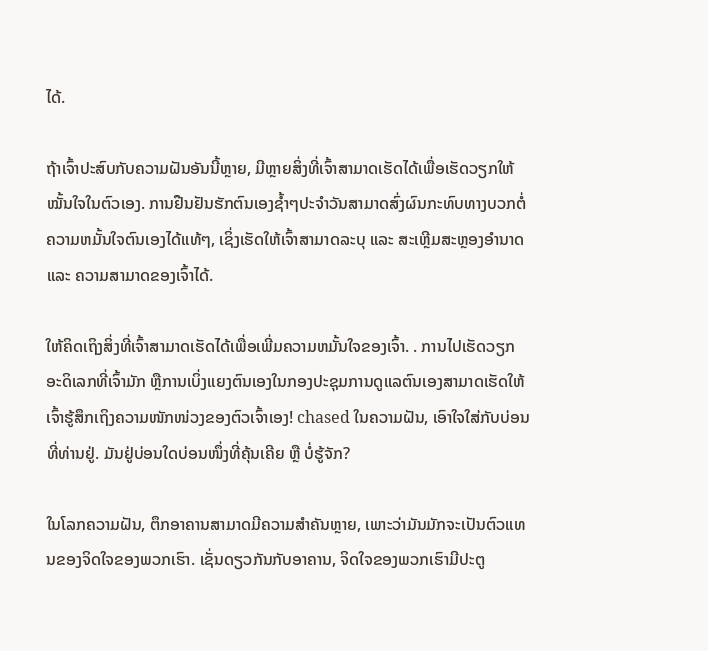ໄດ້.

ຖ້າເຈົ້າປະສົບກັບຄວາມຝັນອັນນີ້ຫຼາຍ, ມີຫຼາຍສິ່ງທີ່ເຈົ້າສາມາດເຮັດໄດ້ເພື່ອເຮັດວຽກໃຫ້ໝັ້ນໃຈໃນຕົວເອງ. ການຢືນຢັນຮັກຕົນເອງຊ້ຳໆປະຈໍາວັນສາມາດສົ່ງຜົນກະທົບທາງບວກຕໍ່ຄວາມຫມັ້ນໃຈຕົນເອງໄດ້ແທ້ໆ, ເຊິ່ງເຮັດໃຫ້ເຈົ້າສາມາດລະບຸ ແລະ ສະເຫຼີມສະຫຼອງອຳນາດ ແລະ ຄວາມສາມາດຂອງເຈົ້າໄດ້.

ໃຫ້ຄິດເຖິງສິ່ງທີ່ເຈົ້າສາມາດເຮັດໄດ້ເພື່ອເພີ່ມຄວາມຫມັ້ນໃຈຂອງເຈົ້າ. . ການໄປເຮັດວຽກອະດິເລກທີ່ເຈົ້າມັກ ຫຼືການເບິ່ງແຍງຕົນເອງໃນກອງປະຊຸມການດູແລຕົນເອງສາມາດເຮັດໃຫ້ເຈົ້າຮູ້ສຶກເຖິງຄວາມໜັກໜ່ວງຂອງຕົວເຈົ້າເອງ! chased ໃນຄວາມຝັນ, ເອົາໃຈໃສ່ກັບບ່ອນທີ່ທ່ານຢູ່. ມັນຢູ່ບ່ອນໃດບ່ອນໜຶ່ງທີ່ຄຸ້ນເຄີຍ ຫຼື ບໍ່ຮູ້ຈັກ?

ໃນໂລກຄວາມຝັນ, ຕຶກອາຄານສາມາດມີຄວາມສຳຄັນຫຼາຍ, ເພາະວ່າມັນມັກຈະເປັນຕົວແທນຂອງຈິດໃຈຂອງພວກເຮົາ. ເຊັ່ນດຽວກັນກັບອາຄານ, ຈິດໃຈຂອງພວກເຮົາມີປະຕູ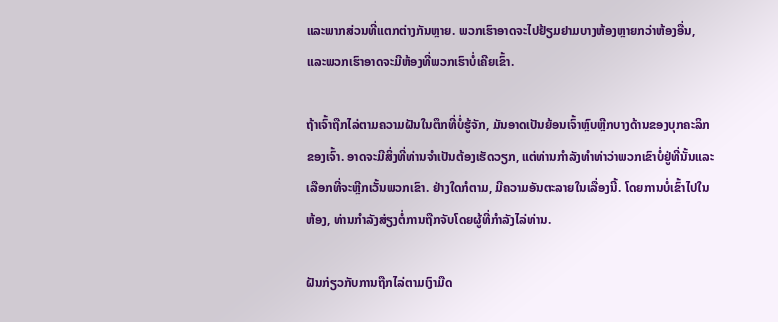ແລະພາກສ່ວນທີ່ແຕກຕ່າງກັນຫຼາຍ. ພວກເຮົາອາດຈະໄປຢ້ຽມຢາມບາງຫ້ອງຫຼາຍກວ່າຫ້ອງອື່ນ, ແລະພວກເຮົາອາດຈະມີຫ້ອງທີ່ພວກເຮົາບໍ່ເຄີຍເຂົ້າ.

ຖ້າເຈົ້າຖືກໄລ່ຕາມຄວາມຝັນໃນຕຶກທີ່ບໍ່ຮູ້ຈັກ, ມັນອາດເປັນຍ້ອນເຈົ້າຫຼົບຫຼີກບາງດ້ານຂອງບຸກຄະລິກຂອງເຈົ້າ. ອາດຈະມີສິ່ງທີ່ທ່ານຈໍາເປັນຕ້ອງເຮັດວຽກ, ແຕ່ທ່ານກໍາລັງທໍາທ່າວ່າພວກເຂົາບໍ່ຢູ່ທີ່ນັ້ນແລະເລືອກທີ່ຈະຫຼີກເວັ້ນພວກເຂົາ. ຢ່າງໃດກໍຕາມ, ມີຄວາມອັນຕະລາຍໃນເລື່ອງນີ້. ໂດຍການບໍ່ເຂົ້າໄປໃນຫ້ອງ, ທ່ານກໍາລັງສ່ຽງຕໍ່ການຖືກຈັບໂດຍຜູ້ທີ່ກໍາລັງໄລ່ທ່ານ.

ຝັນກ່ຽວກັບການຖືກໄລ່ຕາມເງົາມືດ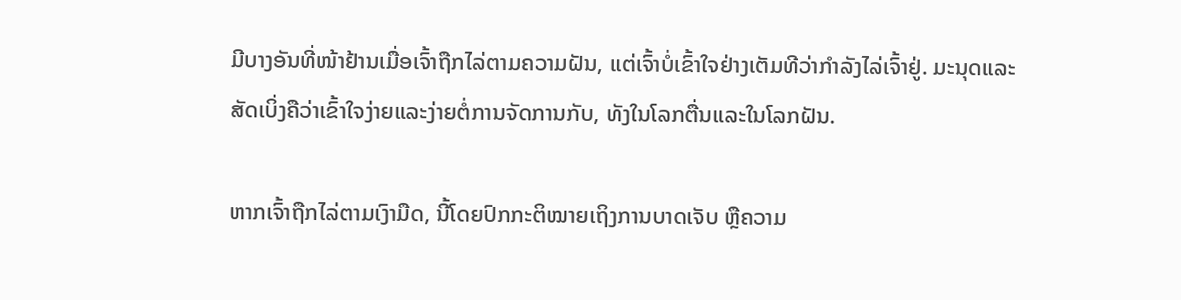ມີບາງອັນທີ່ໜ້າຢ້ານເມື່ອເຈົ້າຖືກໄລ່ຕາມຄວາມຝັນ, ແຕ່ເຈົ້າບໍ່ເຂົ້າໃຈຢ່າງເຕັມທີວ່າກຳລັງໄລ່ເຈົ້າຢູ່. ມະນຸດແລະສັດເບິ່ງຄືວ່າເຂົ້າໃຈງ່າຍແລະງ່າຍຕໍ່ການຈັດການກັບ, ທັງໃນໂລກຕື່ນແລະໃນໂລກຝັນ.

ຫາກເຈົ້າຖືກໄລ່ຕາມເງົາມືດ, ນີ້ໂດຍປົກກະຕິໝາຍເຖິງການບາດເຈັບ ຫຼືຄວາມ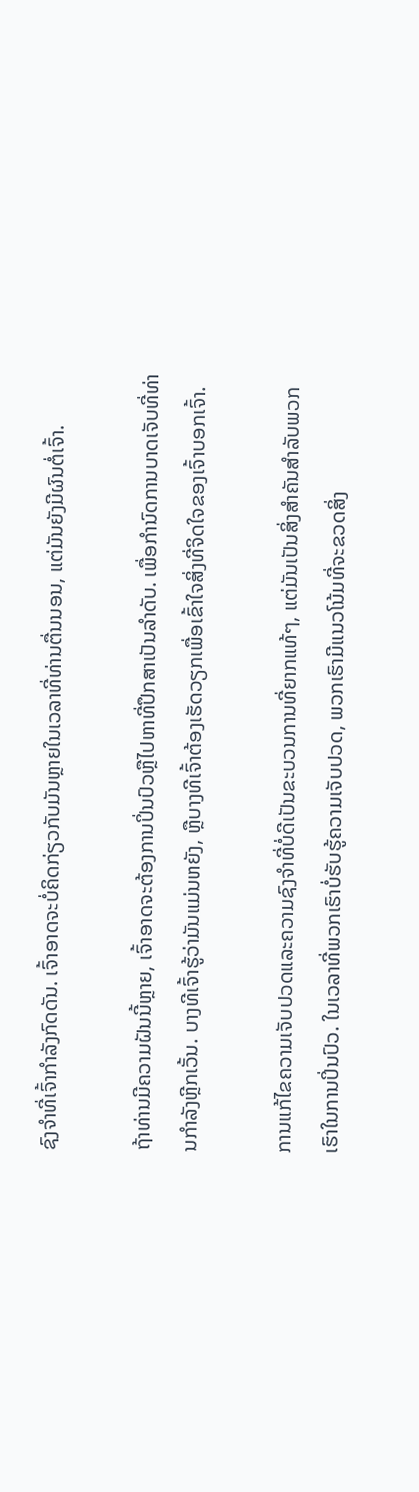ຊົງຈຳທີ່ເຈົ້າກຳລັງກົດດັນ. ເຈົ້າອາດຈະບໍ່ຄິດກ່ຽວກັບມັນຫຼາຍໃນເວລາທີ່ທ່ານຕື່ນນອນ, ແຕ່ມັນຍັງມີຜົນຕໍ່ເຈົ້າ.

ຖ້າທ່ານມີຄວາມຝັນນີ້ຫຼາຍ, ເຈົ້າອາດຈະຕ້ອງການປິ່ນປົວຫຼືໄປຫາທີ່ປຶກສາເປັນລໍາດັບ. ເພື່ອກໍານົດການບາດເຈັບທີ່ທ່ານກໍາລັງຫຼີກເວັ້ນ. ບາງທີເຈົ້າຮູ້ວ່າມັນແມ່ນຫຍັງ, ຫຼືບາງທີເຈົ້າຕ້ອງເຮັດວຽກເພື່ອເຂົ້າໃຈສິ່ງທີ່ຈິດໃຈຂອງເຈົ້າບອກເຈົ້າ.

ການແກ້ໄຂຄວາມເຈັບປວດແລະຄວາມຊົງຈຳທີ່ບໍ່ດີເປັນຂະບວນການທີ່ຍາກແທ້ໆ, ແຕ່ມັນເປັນສິ່ງສຳຄັນສຳລັບພວກເຮົາໃນການປິ່ນປົວ. ໃນເວລາທີ່ພວກເຮົາບໍ່ຮັບຮູ້ຄວາມເຈັບປວດ, ພວກເຮົາມີແນວໂນ້ມທີ່ຈະຂວດສິ່ງ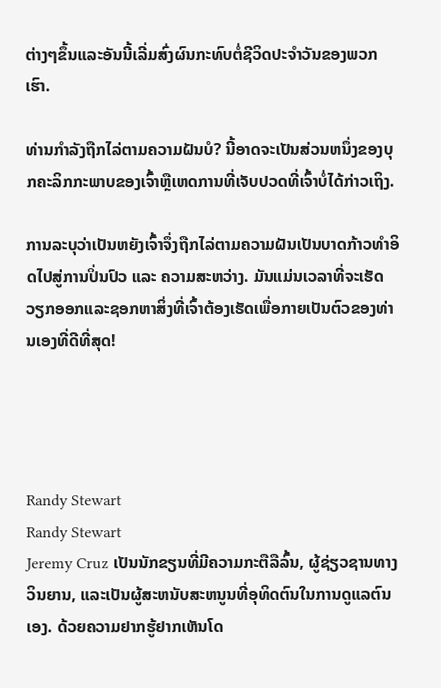ຕ່າງໆຂຶ້ນແລະອັນນີ້ເລີ່ມສົ່ງຜົນກະທົບຕໍ່ຊີວິດປະຈໍາວັນຂອງພວກເຮົາ.

ທ່ານກຳລັງຖືກໄລ່ຕາມຄວາມຝັນບໍ? ນີ້ອາດຈະເປັນສ່ວນຫນຶ່ງຂອງບຸກຄະລິກກະພາບຂອງເຈົ້າຫຼືເຫດການທີ່ເຈັບປວດທີ່ເຈົ້າບໍ່ໄດ້ກ່າວເຖິງ.

ການລະບຸວ່າເປັນຫຍັງເຈົ້າຈຶ່ງຖືກໄລ່ຕາມຄວາມຝັນເປັນບາດກ້າວທຳອິດໄປສູ່ການປິ່ນປົວ ແລະ ຄວາມສະຫວ່າງ. ມັນແມ່ນເວລາທີ່ຈະເຮັດວຽກອອກແລະຊອກຫາສິ່ງທີ່ເຈົ້າຕ້ອງເຮັດເພື່ອກາຍເປັນຕົວຂອງທ່ານເອງທີ່ດີທີ່ສຸດ!




Randy Stewart
Randy Stewart
Jeremy Cruz ເປັນນັກຂຽນທີ່ມີຄວາມກະຕືລືລົ້ນ, ຜູ້ຊ່ຽວຊານທາງວິນຍານ, ແລະເປັນຜູ້ສະຫນັບສະຫນູນທີ່ອຸທິດຕົນໃນການດູແລຕົນເອງ. ດ້ວຍຄວາມຢາກຮູ້ຢາກເຫັນໂດ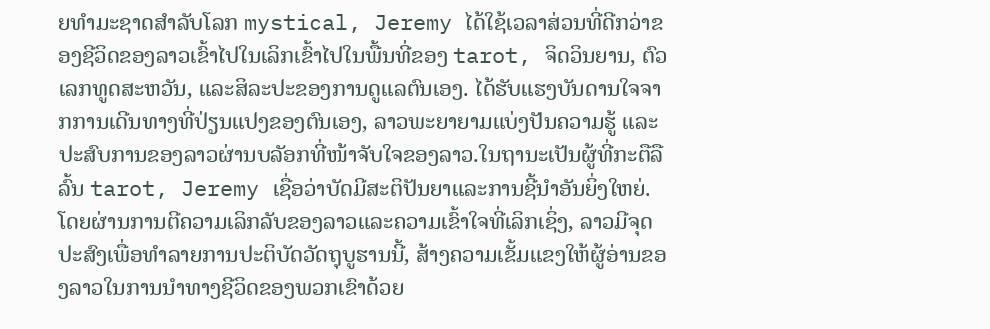ຍທໍາມະຊາດສໍາລັບໂລກ mystical, Jeremy ໄດ້ໃຊ້ເວລາສ່ວນທີ່ດີກວ່າຂອງຊີວິດຂອງລາວເຂົ້າໄປໃນເລິກເຂົ້າໄປໃນພື້ນທີ່ຂອງ tarot, ຈິດວິນຍານ, ຕົວເລກທູດສະຫວັນ, ແລະສິລະປະຂອງການດູແລຕົນເອງ. ໄດ້ຮັບແຮງບັນດານໃຈຈາກການເດີນທາງທີ່ປ່ຽນແປງຂອງຕົນເອງ, ລາວພະຍາຍາມແບ່ງປັນຄວາມຮູ້ ແລະປະສົບການຂອງລາວຜ່ານບລັອກທີ່ໜ້າຈັບໃຈຂອງລາວ.ໃນຖານະເປັນຜູ້ທີ່ກະຕືລືລົ້ນ tarot, Jeremy ເຊື່ອວ່າບັດມີສະຕິປັນຍາແລະການຊີ້ນໍາອັນຍິ່ງໃຫຍ່. ໂດຍຜ່ານການຕີຄວາມເລິກລັບຂອງລາວແລະຄວາມເຂົ້າໃຈທີ່ເລິກເຊິ່ງ, ລາວມີຈຸດປະສົງເພື່ອທໍາລາຍການປະຕິບັດວັດຖຸບູຮານນີ້, ສ້າງຄວາມເຂັ້ມແຂງໃຫ້ຜູ້ອ່ານຂອງລາວໃນການນໍາທາງຊີວິດຂອງພວກເຂົາດ້ວຍ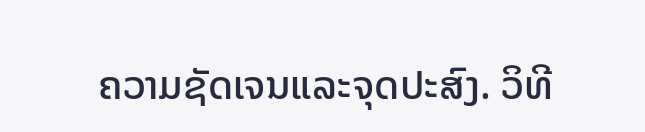ຄວາມຊັດເຈນແລະຈຸດປະສົງ. ວິທີ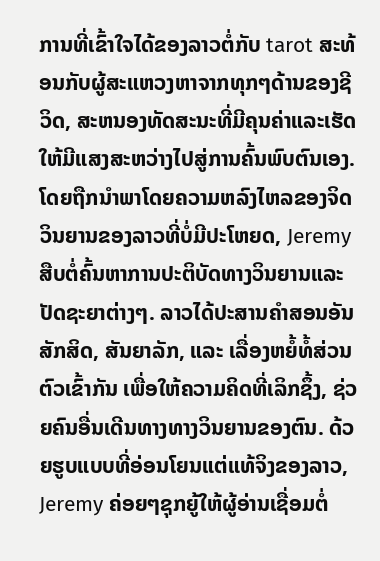ການທີ່ເຂົ້າໃຈໄດ້ຂອງລາວຕໍ່ກັບ tarot ສະທ້ອນກັບຜູ້ສະແຫວງຫາຈາກທຸກໆດ້ານຂອງຊີວິດ, ສະຫນອງທັດສະນະທີ່ມີຄຸນຄ່າແລະເຮັດໃຫ້ມີແສງສະຫວ່າງໄປສູ່ການຄົ້ນພົບຕົນເອງ.ໂດຍຖືກນໍາພາໂດຍຄວາມຫລົງໄຫລຂອງຈິດວິນຍານຂອງລາວທີ່ບໍ່ມີປະໂຫຍດ, Jeremy ສືບຕໍ່ຄົ້ນຫາການປະຕິບັດທາງວິນຍານແລະປັດຊະຍາຕ່າງໆ. ລາວໄດ້ປະສານຄຳສອນອັນສັກສິດ, ສັນຍາລັກ, ແລະ ເລື່ອງຫຍໍ້ທໍ້ສ່ວນຕົວເຂົ້າກັນ ເພື່ອໃຫ້ຄວາມຄິດທີ່ເລິກຊຶ້ງ, ຊ່ວຍຄົນອື່ນເດີນທາງທາງວິນຍານຂອງຕົນ. ດ້ວຍຮູບແບບທີ່ອ່ອນໂຍນແຕ່ແທ້ຈິງຂອງລາວ, Jeremy ຄ່ອຍໆຊຸກຍູ້ໃຫ້ຜູ້ອ່ານເຊື່ອມຕໍ່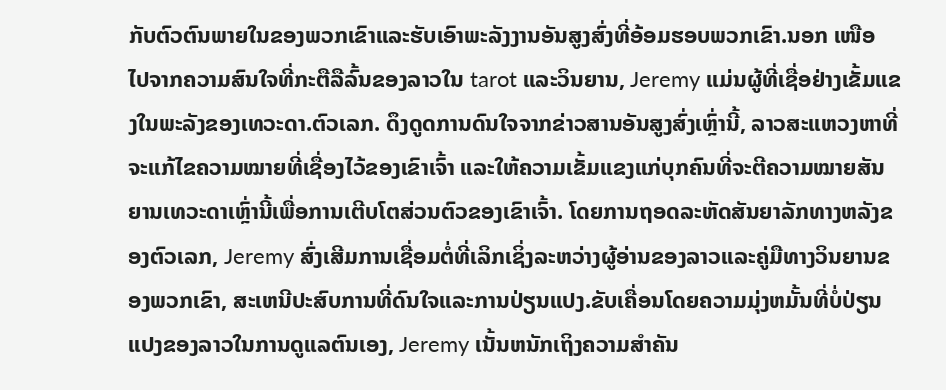ກັບຕົວຕົນພາຍໃນຂອງພວກເຂົາແລະຮັບເອົາພະລັງງານອັນສູງສົ່ງທີ່ອ້ອມຮອບພວກເຂົາ.ນອກ ເໜືອ ໄປຈາກຄວາມສົນໃຈທີ່ກະຕືລືລົ້ນຂອງລາວໃນ tarot ແລະວິນຍານ, Jeremy ແມ່ນຜູ້ທີ່ເຊື່ອຢ່າງເຂັ້ມແຂງໃນພະລັງຂອງເທວະດາ.ຕົວເລກ. ດຶງດູດການດົນໃຈຈາກຂ່າວສານອັນສູງສົ່ງເຫຼົ່ານີ້, ລາວສະແຫວງຫາທີ່ຈະແກ້ໄຂຄວາມໝາຍທີ່ເຊື່ອງໄວ້ຂອງເຂົາເຈົ້າ ແລະໃຫ້ຄວາມເຂັ້ມແຂງແກ່ບຸກຄົນທີ່ຈະຕີຄວາມໝາຍສັນຍານເທວະດາເຫຼົ່ານີ້ເພື່ອການເຕີບໂຕສ່ວນຕົວຂອງເຂົາເຈົ້າ. ໂດຍການຖອດລະຫັດສັນຍາລັກທາງຫລັງຂອງຕົວເລກ, Jeremy ສົ່ງເສີມການເຊື່ອມຕໍ່ທີ່ເລິກເຊິ່ງລະຫວ່າງຜູ້ອ່ານຂອງລາວແລະຄູ່ມືທາງວິນຍານຂອງພວກເຂົາ, ສະເຫນີປະສົບການທີ່ດົນໃຈແລະການປ່ຽນແປງ.ຂັບເຄື່ອນໂດຍຄວາມມຸ່ງຫມັ້ນທີ່ບໍ່ປ່ຽນແປງຂອງລາວໃນການດູແລຕົນເອງ, Jeremy ເນັ້ນຫນັກເຖິງຄວາມສໍາຄັນ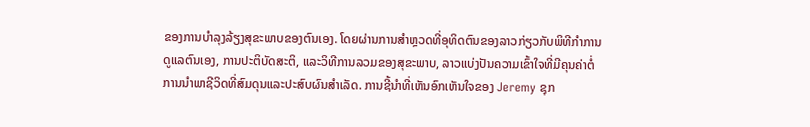ຂອງການບໍາລຸງລ້ຽງສຸຂະພາບຂອງຕົນເອງ. ໂດຍຜ່ານການສໍາຫຼວດທີ່ອຸທິດຕົນຂອງລາວກ່ຽວກັບພິທີກໍາການດູແລຕົນເອງ, ການປະຕິບັດສະຕິ, ແລະວິທີການລວມຂອງສຸຂະພາບ, ລາວແບ່ງປັນຄວາມເຂົ້າໃຈທີ່ມີຄຸນຄ່າຕໍ່ການນໍາພາຊີວິດທີ່ສົມດຸນແລະປະສົບຜົນສໍາເລັດ. ການຊີ້ນໍາທີ່ເຫັນອົກເຫັນໃຈຂອງ Jeremy ຊຸກ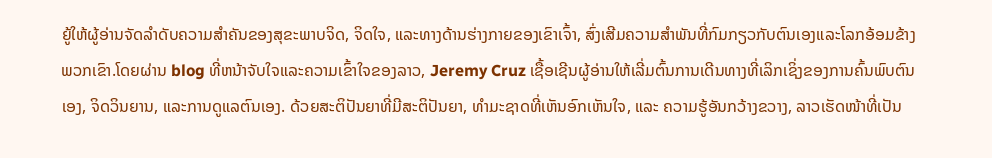ຍູ້ໃຫ້ຜູ້ອ່ານຈັດລໍາດັບຄວາມສໍາຄັນຂອງສຸຂະພາບຈິດ, ຈິດໃຈ, ແລະທາງດ້ານຮ່າງກາຍຂອງເຂົາເຈົ້າ, ສົ່ງເສີມຄວາມສໍາພັນທີ່ກົມກຽວກັບຕົນເອງແລະໂລກອ້ອມຂ້າງພວກເຂົາ.ໂດຍຜ່ານ blog ທີ່ຫນ້າຈັບໃຈແລະຄວາມເຂົ້າໃຈຂອງລາວ, Jeremy Cruz ເຊື້ອເຊີນຜູ້ອ່ານໃຫ້ເລີ່ມຕົ້ນການເດີນທາງທີ່ເລິກເຊິ່ງຂອງການຄົ້ນພົບຕົນເອງ, ຈິດວິນຍານ, ແລະການດູແລຕົນເອງ. ດ້ວຍສະຕິປັນຍາທີ່ມີສະຕິປັນຍາ, ທຳມະຊາດທີ່ເຫັນອົກເຫັນໃຈ, ແລະ ຄວາມຮູ້ອັນກວ້າງຂວາງ, ລາວເຮັດໜ້າທີ່ເປັນ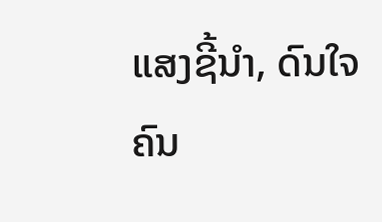ແສງຊີ້ນຳ, ດົນໃຈຄົນ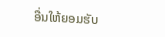ອື່ນໃຫ້ຍອມຮັບ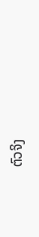ຕົວຈິງ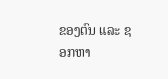ຂອງຕົນ ແລະ ຊອກຫາ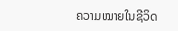ຄວາມໝາຍໃນຊີວິດ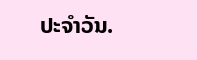ປະຈຳວັນ.